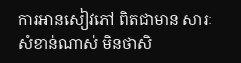ការអានសៀវភៅ ពិតជាមាន សារៈសំខាន់ណាស់ មិនថាសិ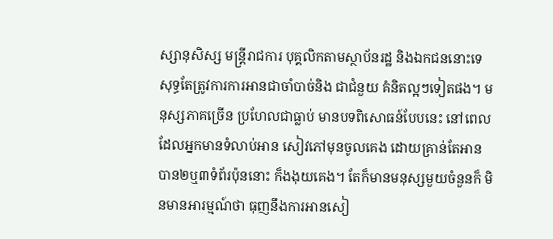ស្សានុសិស្ស មន្ត្រីរាជការ បុគ្គលិកតាមស្ថាប័នរដ្ឋ និងឯកជននោះទេ សុទ្ធតែត្រូវការការអានជាចាំបាច់និង ជាជំនួយ គំនិតល្អៗទៀតផង។ មនុស្សភាគច្រើន ប្រហែលជាធ្លាប់ មានបទពិសោធន៍បែបនេះ នៅពេលដែលអ្នកមានទំលាប់អាន សៀវភៅមុនចូលគេង ដោយគ្រាន់តែអាន បាន២ឬ៣ទំព័រប៉ុននោះ ក៏ងងុយគេង។ តែក៏មានមនុស្សមួយចំនួនក៏ មិនមានអារម្មណ៍ថា ធុញនឹងការអានសៀ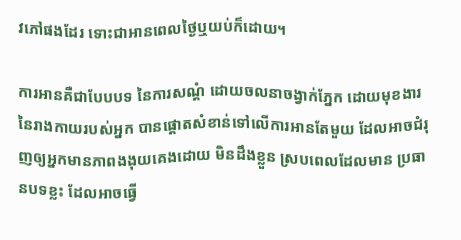វភៅផងដែរ ទោះជាអានពេលថ្ងៃឬយប់ក៏ដោយ។

ការអានគឺជាបែបបទ នៃការសណ្តំ ដោយចលនាចង្វាក់ភ្នែក ដោយមុខងារនៃរាងកាយរបស់អ្នក បានផ្ដោតសំខាន់ទៅលើការអានតែមួយ ដែលអាចជំរុញឲ្យអ្នកមានភាពងងុយគេងដោយ មិនដឹងខ្លួន ស្របពេលដែលមាន ប្រធានបទខ្លះ ដែលអាចធ្វើ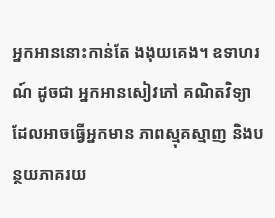អ្នកអាននោះកាន់តែ ងងុយគេង។ ឧទាហរណ៍ ដូចជា អ្នកអានសៀវភៅ គណិតវិទ្យា ដែលអាចធ្វើអ្នកមាន ភាពស្មុគស្មាញ និងបន្ថយភាគរយ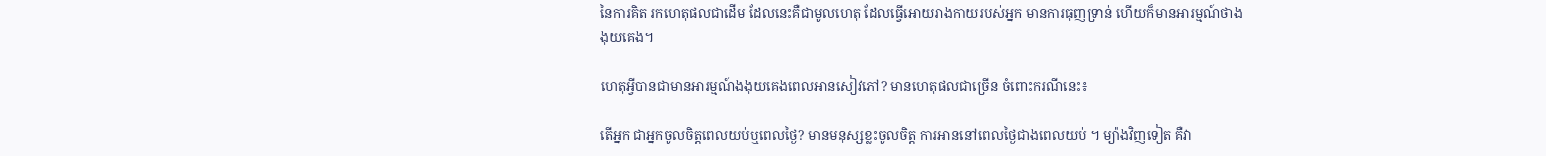នៃការគិត រកហេតុផលជាដើម ដែលនេះគឺជាមូលហេតុ ដែលធ្វើអោយរាងកាយរបស់អ្នក មានការធុញទ្រាន់ ហើយក៏មានអារម្មណ៍ថាងងុយគេង។

ហេតុអ្វីបានជាមានអារម្មណ៍ងងុយគេងពេលអានសៀវភៅ? មានហេតុផលជាច្រើន ចំពោះករណីនេះ៖

តើអ្នក ជាអ្នកចូលចិត្តពេលយប់ឬពេលថ្ងៃ? មានមនុស្សខ្លះចូលចិត្ត ការអាននៅពេលថ្ងៃជាងពេលយប់ ។ ម្យ៉ាងវិញទៀត គឺវា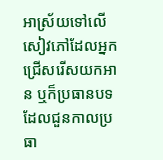អាស្រ័យទៅលើសៀវភៅដែលអ្នក ជ្រើសរើសយកអាន ឬក៏ប្រធានបទ ដែលជួនកាលប្រធា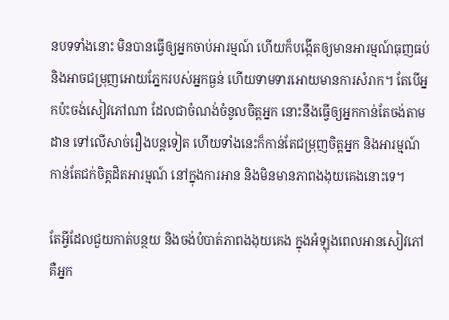នបទទាំងនោះ មិនបានធ្វើឲ្យអ្នកចាប់អារម្មណ៍ ហើយក៏បង្កើតឲ្យមានអារម្មណ៍ធុញធប់ និងអាចជម្រុញអោយភ្នែករបស់អ្នកធ្ងន់ ហើយទាមទារអោយមានការសំរាក។ តែបើអ្នកប៉ះចង់សៀវភៅណា ដែលជាចំណង់ចំនូលចិត្ដអ្នក នោះនឹងធ្វើឲ្យអ្នកកាន់តែចង់តាមដាន ទៅលើសាច់រឿងបន្ដទៀត ហើយទាំងនេះក៏កាន់តែជម្រុញចិត្ដអ្នក និងអារម្មណ៍ កាន់តែជក់ចិត្ដដិតអារម្មណ៍ នៅក្នុងការអាន និងមិនមានភាពងងុយគេងនោះទេ។

តែអ្វីដែលជួយកាត់បន្ថយ និងចង់បំបាត់ភាពងងុយគេង ក្នុងអំឡុងពេលអានសៀវភៅ គឺអ្នក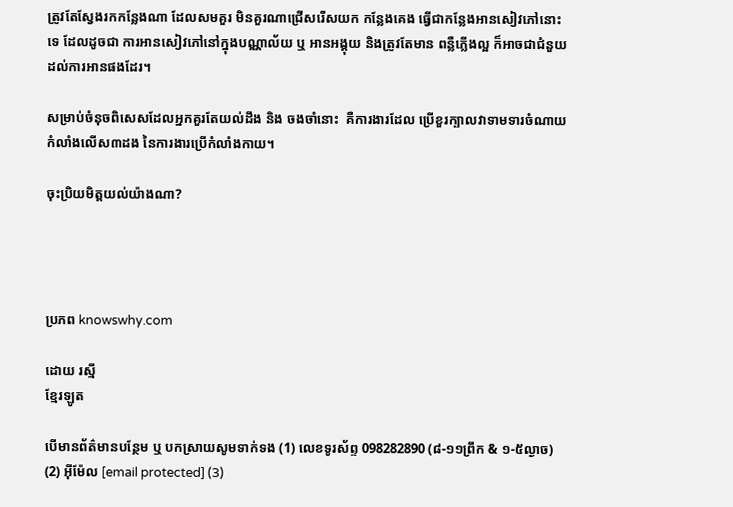ត្រូវតែស្វែងរកកន្លែងណា ដែលសមគួរ មិនគួរណាជ្រើសរើសយក កន្លែងគេង ធ្វើជាកន្លែងអានសៀវភៅនោះទេ ដែលដូចជា ការអានសៀវភៅនៅក្នុងបណ្ណាល័យ ឬ អានអង្គុយ និងត្រូវតែមាន ពន្លឺភ្លើងល្អ ក៏អាចជាជំនួយដល់ការអានផងដែរ។

សម្រាប់ចំនុចពិសេសដែលអ្នកគួរតែយល់ដឹង និង ចងចាំនោះ  គឺការងារដែល ប្រើខួរក្បាលវាទាមទារចំណាយ កំលាំងលើស៣ដង នៃការងារប្រើកំលាំងកាយ។

ចុះប្រិយមិត្ដយល់យ៉ាងណា?




ប្រភព knowswhy.com

ដោយ រស្មី
ខ្មែរឡូត

បើមានព័ត៌មានបន្ថែម ឬ បកស្រាយសូមទាក់ទង (1) លេខទូរស័ព្ទ 098282890 (៨-១១ព្រឹក & ១-៥ល្ងាច) (2) អ៊ីម៉ែល [email protected] (3)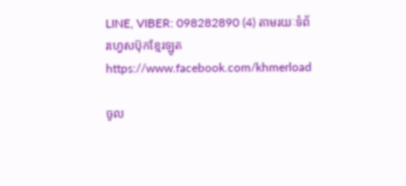LINE, VIBER: 098282890 (4) តាមរយៈទំព័រហ្វេសប៊ុកខ្មែរឡូត https://www.facebook.com/khmerload

ចូល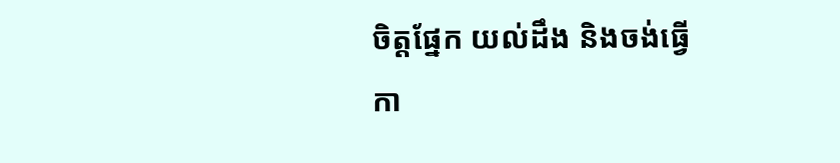ចិត្តផ្នែក យល់ដឹង និងចង់ធ្វើកា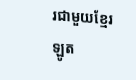រជាមួយខ្មែរឡូត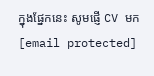ក្នុងផ្នែកនេះ សូមផ្ញើ CV មក [email protected]